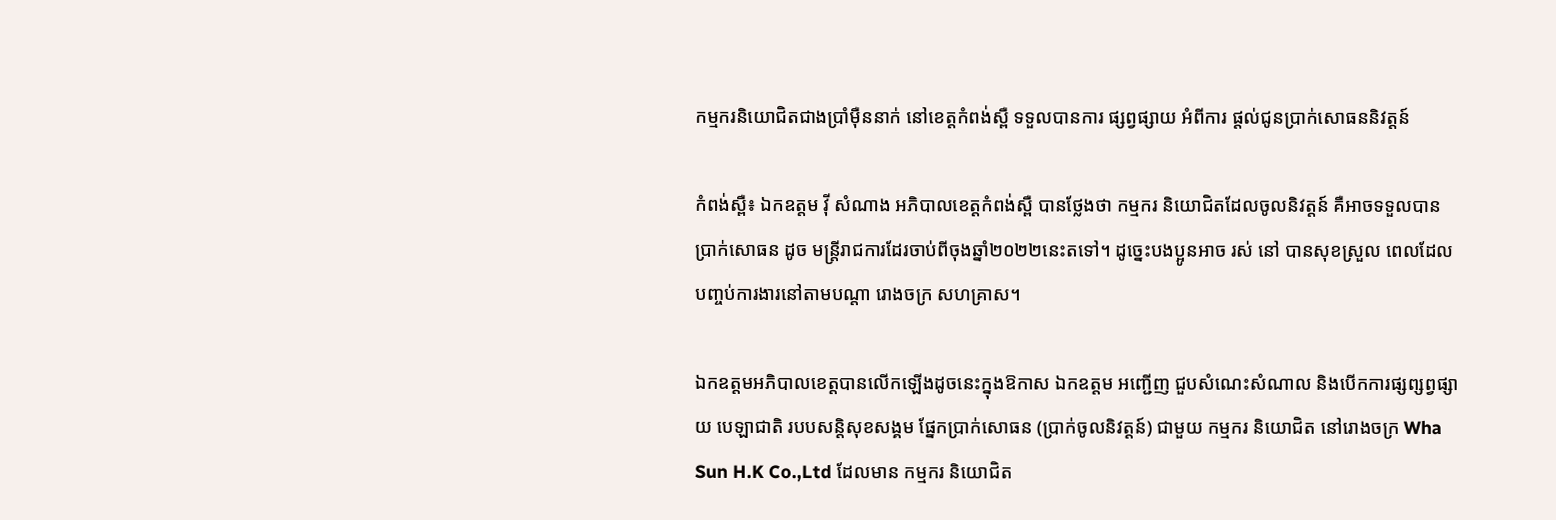កម្មករនិយោជិតជាងប្រាំម៉ឺននាក់ នៅខេត្តកំពង់ស្ពឺ ទទួលបានការ ផ្សព្វផ្សាយ អំពីការ ផ្តល់ជូនប្រាក់សោធននិវត្តន៍

កំពង់ស្ពឺ៖ ឯកឧត្តម វ៉ី សំណាង អភិបាលខេត្តកំពង់ស្ពឺ បានថ្លែងថា កម្មករ និយោជិតដែលចូលនិវត្តន៍ គឺអាចទទួលបានប្រាក់សោធន ដូច មន្ត្រីរាជការដែរចាប់ពីចុងឆ្នាំ២០២២នេះតទៅ។ ដូច្នេះបងប្អូនអាច រស់ នៅ បានសុខស្រួល ពេលដែលបញ្ចប់ការងារនៅតាមបណ្តា រោងចក្រ សហគ្រាស។

ឯកឧត្តមអភិបាលខេត្តបានលើកឡើងដូចនេះក្នុងឱកាស ឯកឧត្តម អញ្ជើញ ជួបសំណេះសំណាល និងបើកការផ្សព្សព្វផ្សាយ បេឡាជាតិ របបសន្តិសុខសង្គម ផ្នែកប្រាក់សោធន (ប្រាក់ចូលនិវត្តន៍) ជាមួយ កម្មករ និយោជិត នៅរោងចក្រ Wha Sun H.K Co.,Ltd ដែលមាន កម្មករ និយោជិត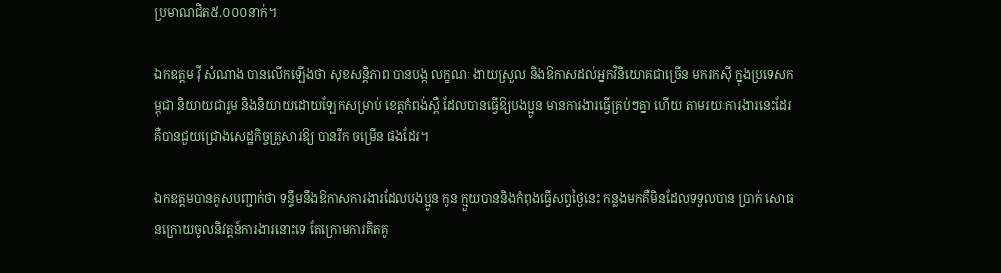ប្រមាណជិត៥.០០០នាក់។

ឯកឧត្តម វ៉ី សំណាង បានលើកឡើងថា សុខសន្តិភាព បានបង្ក លក្ខណៈ ងាយស្រួល និងឱកាសដល់អ្នកវិនិយោគជាច្រើន មករកស៊ី ក្នុងប្រទេសកម្ពុជា និយាយជារួម និងនិយាយដោយឡែកសម្រាប់ ខេត្តកំពង់ស្ពឺ ដែលបានធ្វើឱ្យបងប្អូន មានការងារធ្វើគ្រប់ៗគ្នា ហើយ តាមរយៈការងារនេះដែរ គឺបានជួយជ្រោងសេដ្ឋកិច្ចគ្រួសារឱ្យ បានរីក ចម្រើន ផងដែរ។

ឯកឧត្តមបានគូសបញ្ជាក់ថា ទន្ទឹមនឹងឱកាសការងារដែលបងប្អូន កូន ក្មួយបាននិងកំពុងធ្វើសព្វថ្ងៃនេះ កន្លងមកគឺមិនដែលទទួលបាន ប្រាក់ សោធនក្រោយចូលនិវត្តន៍ការងារនោះទេ តែក្រោមការគិតគូ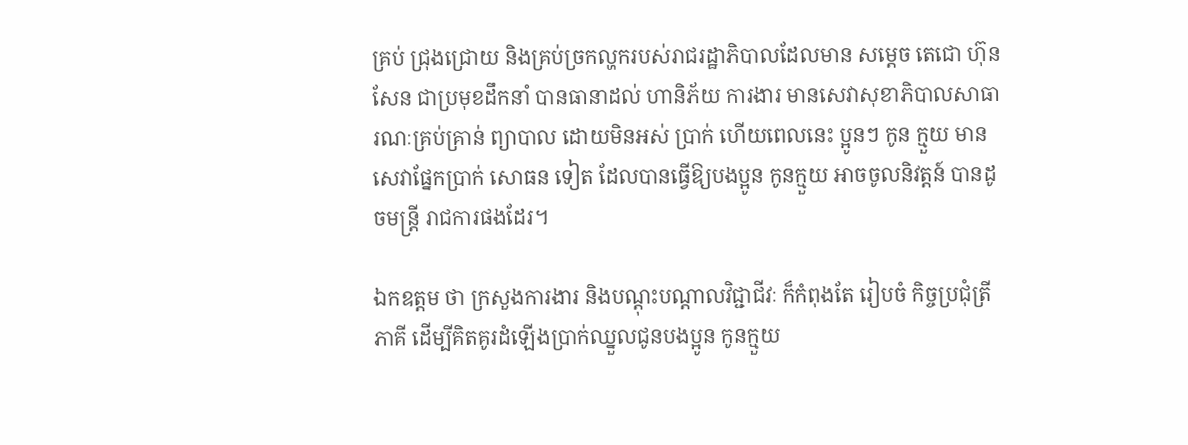គ្រប់ ជ្រុងជ្រោយ និងគ្រប់ច្រកល្ហករបស់រាជរដ្ឋាភិបាលដែលមាន សម្តេច តេជោ ហ៊ុន សែន ជាប្រមុខដឹកនាំ បានធានាដល់ ហានិភ័យ ការងារ មានសេវាសុខាភិបាលសាធារណៈគ្រប់គ្រាន់ ព្យាបាល ដោយមិនអស់ ប្រាក់ ហើយពេលនេះ ប្អូនៗ កូន ក្មួយ មានសេវាផ្នែកប្រាក់ សោធន ទៀត ដែលបានធ្វើឱ្យបងប្អូន កូនក្មួយ អាចចូលនិវត្តន៍ បានដូចមន្ត្រី រាជការផងដែរ។

ឯកឧត្តម ថា ក្រសួងការងារ និងបណ្តុះបណ្តាលវិជ្ជាជីវៈ ក៏កំពុងតែ រៀបចំ កិច្ចប្រជុំត្រីភាគី ដើម្បីគិតគូរដំឡើងប្រាក់ឈ្នួលជូនបងប្អូន កូនក្មួយ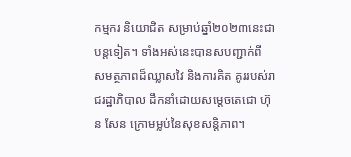កម្មករ និយោជិត សម្រាប់ឆ្នាំ២០២៣នេះជាបន្តទៀត។ ទាំងអស់នេះបានសបញ្ជាក់ពី សមត្ថភាពដ៏ឈ្លាសវៃ និងការគិត គូររបស់រាជរដ្ឋាភិបាល ដឹកនាំដោយសម្តេចតេជោ ហ៊ុន សែន ក្រោមម្លប់នៃសុខសន្តិភាព។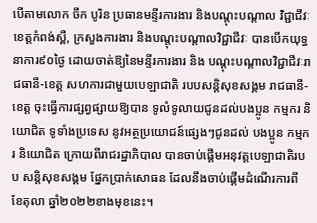បើតាមលោក ចឹក បូរិន ប្រធានមន្ទីរការងារ និងបណ្តុះបណ្តាល វិជ្ជាជីវៈខេត្តកំពង់ស្ពឺ, ក្រសួងការងារ និងបណ្តុះបណ្តាលវិជ្ជាជីវៈ បានបើកយុទ្ធនាការ៩០ថ្ងៃ ដោយចាត់ឱ្យនៃមន្ទីរការងារ និង បណ្តុះបណ្តាលវិជ្ជាជីវៈរាជធានី-ខេត្ត សហការជាមួយបេឡាជាតិ របបសន្តិសុខសង្គម រាជធានី-ខេត្ត ចុះធ្វើការផ្សព្វផ្សាយឱ្យបាន ទូលំទូលាយជូនដល់បងប្អូន កម្មករ និយោជិត ទូទាំងប្រទេស នូវអត្ថប្រយោជន៍ផ្សេងៗជូនដល់ បងប្អូន កម្មករ និយោជិត ក្រោយពីរាជរដ្ឋាភិបាល បានចាប់ផ្តើមអនុវត្តបេឡាជាតិរបប សន្តិសុខសង្គម ផ្នែកប្រាក់សោធន ដែលនឹងចាប់ផ្តើមដំណើរការពី ខែតុលា ឆ្នាំ២០២២ខាងមុខនេះ។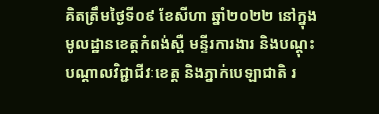គិតត្រឹមថ្ងៃទី០៩ ខែសីហា ឆ្នាំ២០២២ នៅក្នុងមូលដ្ឋានខេត្តកំពង់ស្ពឺ មន្ទីរការងារ និងបណ្តុះបណ្តាលវិជ្ជាជីវៈខេត្ត និងភ្នាក់បេឡាជាតិ រ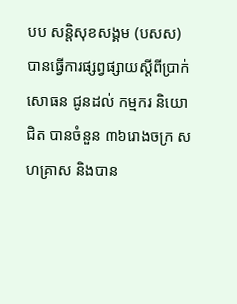បប សន្តិសុខសង្គម (បសស) បានធ្វើការផ្សព្វផ្សាយស្តីពីប្រាក់សោធន ជូនដល់ កម្មករ និយោជិត បានចំនួន ៣៦រោងចក្រ សហគ្រាស និងបាន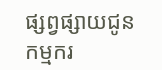ផ្សព្វផ្សាយជូន កម្មករ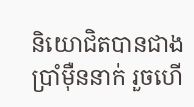និយោជិតបានជាងប្រាំម៉ឺននាក់ រួចហើ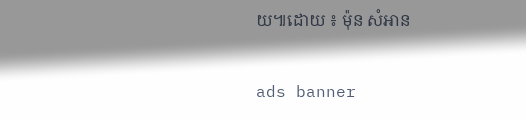យ៕ដោយ ៖ ម៉ុន សំអាន

ads banner